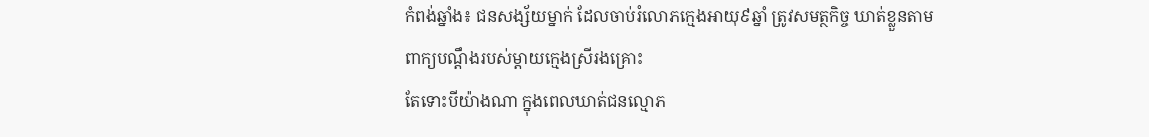កំពង់ឆ្នាំង៖ ជនសង្ស័យម្នាក់ ដែលចាប់រំលោភក្មេងអាយុ៩ឆ្នាំ ត្រូវសមត្ថកិច្ច ឃាត់ខ្លួនតាមពាក្យបណ្តឹងរបស់ម្តាយក្មេងស្រីរងគ្រោះ
តែទោះបីយ៉ាងណា ក្នុងពេលឃាត់ជនល្មោភ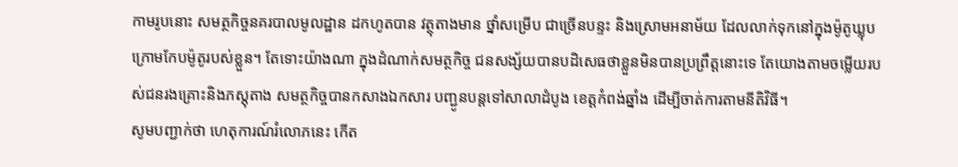កាមរូបនោះ សមត្ថកិច្ចនគរបាលមូលដ្ឋាន ដកហូតបាន វត្ថុតាងមាន ថ្នាំសម្រើប ជាច្រើនបន្ទះ និងស្រោមអនាម័យ ដែលលាក់ទុកនៅក្នុងម៉ូតូឃ្លុបក្រោមកែបម៉ូតូរបស់ខ្លួន។ តែទោះយ៉ាងណា ក្នុងដំណាក់សមត្ថកិច្ច ជនសង្ស័យបានបដិសេធថាខ្លួនមិនបានប្រព្រឹត្តនោះទេ តែយោងតាមចម្លើយរបស់ជនរងគ្រោះនិងភស្តុតាង សមត្ថកិច្ចបានកសាងឯកសារ បញ្ជូនបន្តទៅសាលាដំបូង ខេត្តកំពង់ឆ្នាំង ដើម្បីចាត់ការតាមនីតិវិធី។
សូមបញ្ជាក់ថា ហេតុការណ៍រំលោភនេះ កើត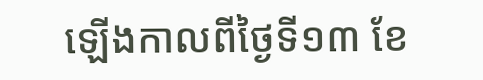ឡើងកាលពីថ្ងៃទី១៣ ខែ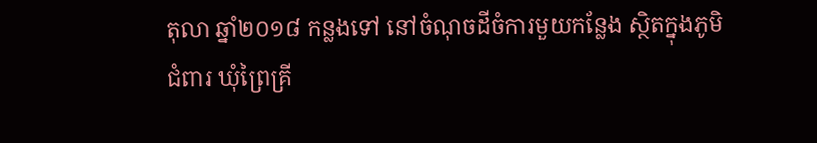តុលា ឆ្នាំ២០១៨ កន្លងទៅ នៅចំណុចដីចំការមួយកន្លែង ស្ថិតក្នុងភូមិជំពារ ឃុំព្រៃគ្រី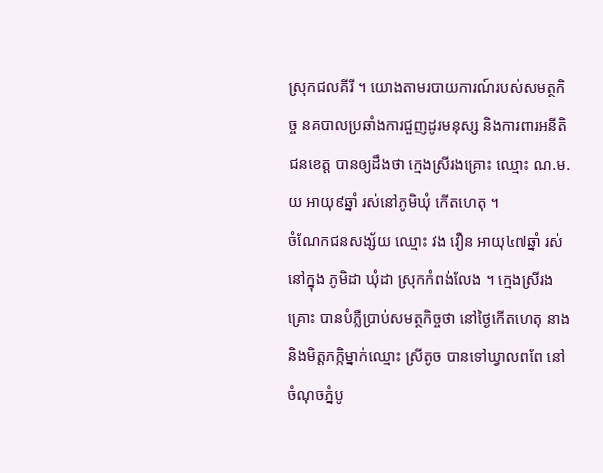ស្រុកជលគីរី ។ យោងតាមរបាយការណ៍របស់សមត្ថកិច្ច នគបាលប្រឆាំងការជួញដូរមនុស្ស និងការពារអនីតិជនខេត្ត បានឲ្យដឹងថា ក្មេងស្រីរងគ្រោះ ឈ្មោះ ណ.ម.យ អាយុ៩ឆ្នាំ រស់នៅភូមិឃុំ កើតហេតុ ។
ចំណែកជនសង្ស័យ ឈ្មោះ វង វឿន អាយុ៤៧ឆ្នាំ រស់នៅក្នុង ភូមិដា ឃុំដា ស្រុកកំពង់លែង ។ ក្មេងស្រីរងគ្រោះ បានបំភ្លឺប្រាប់សមត្ថកិច្ចថា នៅថ្ងៃកើតហេតុ នាងនិងមិត្តភក្កិម្នាក់ឈ្មោះ ស្រីតូច បានទៅឃ្វាលពពែ នៅចំណុចភ្នំបូ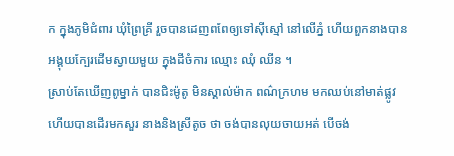ក ក្នុងភូមិជំពារ ឃុំព្រៃគ្រី រួចបានដេញពពែឲ្យទៅស៊ីស្មៅ នៅលើភ្នំ ហើយពួកនាងបានអង្គុយក្បែរដើមស្វាយមួយ ក្នុងដីចំការ ឈ្មោះ ឈុំ ឈីន ។
ស្រាប់តែឃើញពូម្នាក់ បានជិះម៉ូតូ មិនស្គាល់ម៉ាក ពណ៌ក្រហម មកឈប់នៅមាត់ផ្លូវ ហើយបានដើរមកសួរ នាងនិងស្រីតូច ថា ចង់បានលុយចាយអត់ បើចង់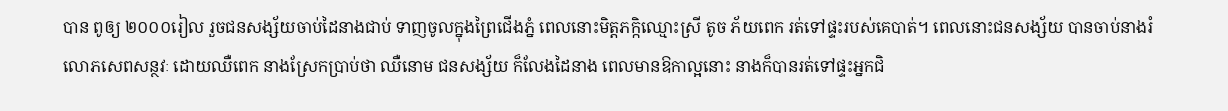បាន ពូឲ្យ ២០០០រៀល រួចជនសង្ស័យចាប់ដៃនាងជាប់ ទាញចូលក្នុងព្រៃជើងភ្នំ ពេលនោះមិត្តភក្កិឈ្មោះស្រី តូច ភ័យពេក រត់ទៅផ្ទះរបស់គេបាត់។ ពេលនោះជនសង្ស័យ បានចាប់នាងរំលោភសេពសន្ថវៈ ដោយឈឺពេក នាងស្រែកប្រាប់ថា ឈឺនោម ជនសង្ស័យ ក៏លែងដៃនាង ពេលមានឱកាល្អនោះ នាងក៏បានរត់ទៅផ្ទះអ្នកជិ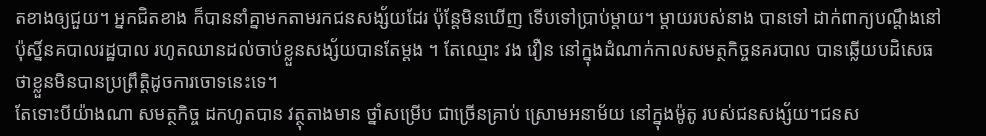តខាងឲ្យជួយ។ អ្នកជិតខាង ក៏បាននាំគ្នាមកតាមរកជនសង្ស័យដែរ ប៉ុន្តែមិនឃើញ ទើបទៅប្រាប់ម្តាយ។ ម្ដាយរបស់នាង បានទៅ ដាក់ពាក្យបណ្តឹងនៅប៉ុស្និ៍នគបាលរដ្ឋបាល រហូតឈានដល់ចាប់ខ្លួនសង្ស័យបានតែម្ដង ។ តែឈ្មោះ វង វឿន នៅក្នុងដំណាក់កាលសមត្ថកិច្ចនគរបាល បានឆ្លើយបដិសេធថាខ្លួនមិនបានប្រព្រឹត្តិដូចការចោទនេះទេ។
តែទោះបីយ៉ាងណា សមត្ថកិច្ច ដកហូតបាន វត្ថុតាងមាន ថ្នាំសម្រើប ជាច្រើនគ្រាប់ ស្រោមអនាម័យ នៅក្នុងម៉ូតូ របស់ជនសង្ស័យ។ជនស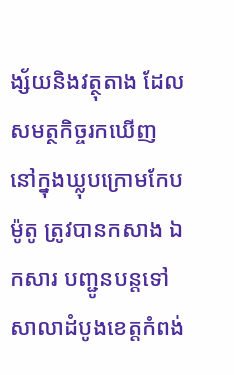ង្ស័យនិងវត្ថុតាង ដែលសមត្ថកិច្ចរកឃើញ នៅក្នុងឃ្លុបក្រោមកែបម៉ូតូ ត្រូវបានកសាង ឯកសារ បញ្ជូនបន្តទៅសាលាដំបូងខេត្តកំពង់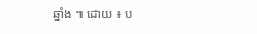ឆ្នាំង ៕ ដោយ ៖ ប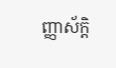ញ្ញាស័ក្តិ